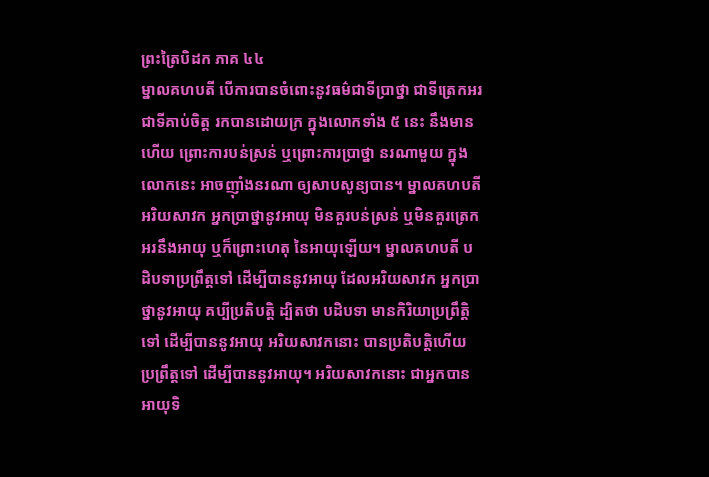ព្រះត្រៃបិដក ភាគ ៤៤
ម្នាលគហបតី បើការបានចំពោះនូវធម៌ជាទីប្រាថ្នា ជាទីត្រេកអរ ជាទីគាប់ចិត្ត រកបានដោយក្រ ក្នុងលោកទាំង ៥ នេះ នឹងមានហើយ ព្រោះការបន់ស្រន់ ឬព្រោះការប្រាថ្នា នរណាមួយ ក្នុងលោកនេះ អាចញ៉ាំងនរណា ឲ្យសាបសូន្យបាន។ ម្នាលគហបតី អរិយសាវក អ្នកប្រាថ្នានូវអាយុ មិនគួរបន់ស្រន់ ឬមិនគួរត្រេកអរនឹងអាយុ ឬក៏ព្រោះហេតុ នៃអាយុឡើយ។ ម្នាលគហបតី បដិបទាប្រព្រឹត្តទៅ ដើម្បីបាននូវអាយុ ដែលអរិយសាវក អ្នកប្រាថ្នានូវអាយុ គប្បីប្រតិបត្តិ ដ្បិតថា បដិបទា មានកិរិយាប្រព្រឹត្តិទៅ ដើម្បីបាននូវអាយុ អរិយសាវកនោះ បានប្រតិបតិ្តហើយ ប្រព្រឹត្តទៅ ដើម្បីបាននូវអាយុ។ អរិយសាវកនោះ ជាអ្នកបានអាយុទិ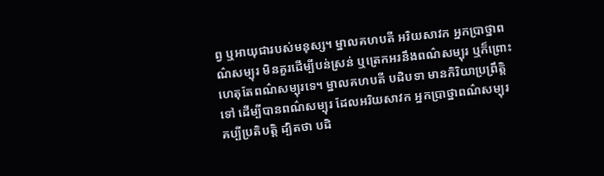ព្វ ឬអាយុជារបស់មនុស្ស។ ម្នាលគហបតី អរិយសាវក អ្នកប្រាថ្នាពណ៌សម្បុរ មិនគួរដើម្បីបន់ស្រន់ ឬត្រេកអរនឹងពណ៌សម្បុរ ឬក៏ព្រោះហេតុតែពណ៌សម្បុរទេ។ ម្នាលគហបតី បដិបទា មានកិរិយាប្រព្រឹត្តិទៅ ដើម្បីបានពណ៌សម្បុរ ដែលអរិយសាវក អ្នកប្រាថ្នាពណ៌សម្បុរ គប្បីប្រតិបតិ្ត ដ្បិតថា បដិ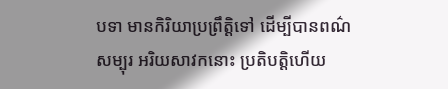បទា មានកិរិយាប្រព្រឹត្តិទៅ ដើម្បីបានពណ៌សម្បុរ អរិយសាវកនោះ ប្រតិបត្តិហើយ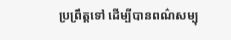ប្រព្រឹត្តទៅ ដើម្បីបានពណ៌សម្បុ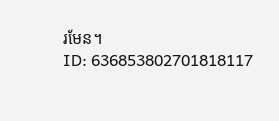រមែន។
ID: 636853802701818117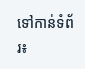ទៅកាន់ទំព័រ៖